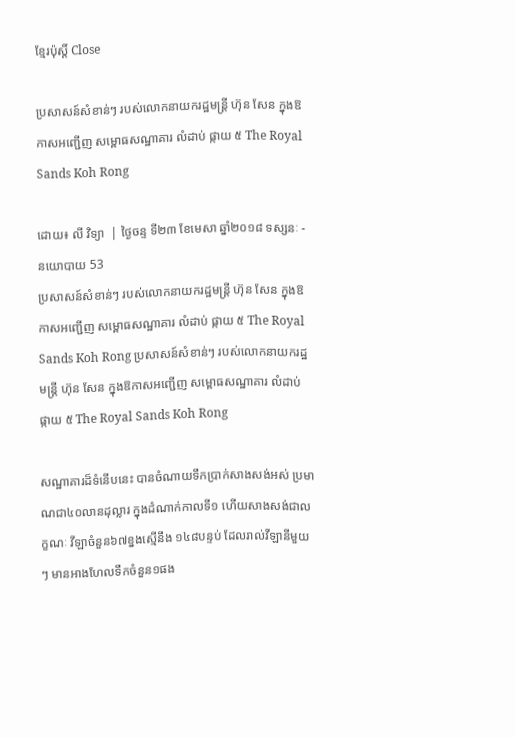ខ្មែរប៉ុស្ដិ៍ Close

ប្រសាសន៍សំខាន់ៗ របស់លោកនាយករដ្ឋមន្រ្ដី ហ៊ុន សែន ក្នុងឱកាសអញ្ជើញ សម្ពោធសណ្ឋាគារ លំដាប់ ផ្កាយ ៥ The Royal Sands Koh Rong

ដោយ៖ លី វិទ្យា  | ថ្ងៃចន្ទ ទី២៣ ខែមេសា ឆ្នាំ២០១៨ ទស្សនៈ - នយោបាយ 53
ប្រសាសន៍សំខាន់ៗ របស់លោកនាយករដ្ឋមន្រ្ដី ហ៊ុន សែន ក្នុងឱកាសអញ្ជើញ សម្ពោធសណ្ឋាគារ លំដាប់ ផ្កាយ ៥ The Royal Sands Koh Rong ប្រសាសន៍សំខាន់ៗ របស់លោកនាយករដ្ឋមន្រ្ដី ហ៊ុន សែន ក្នុងឱកាសអញ្ជើញ សម្ពោធសណ្ឋាគារ លំដាប់ ផ្កាយ ៥ The Royal Sands Koh Rong

សណ្ឋាគារដ៏ទំនើបនេះ បានចំណាយទឹកប្រាក់សាងសង់អស់ ប្រមាណជា៤០លានដុល្លារ ក្នុងដំណាក់កាលទី១ ហើយសាងសង់ជាលក្ខណៈ វីឡាចំនួន៦៧ខ្នងស្មើនឹង ១៤៨បន្ទប់ ដែលរាល់វីឡានីមួយៗ មានអាងហែលទឹកចំនួន១ផង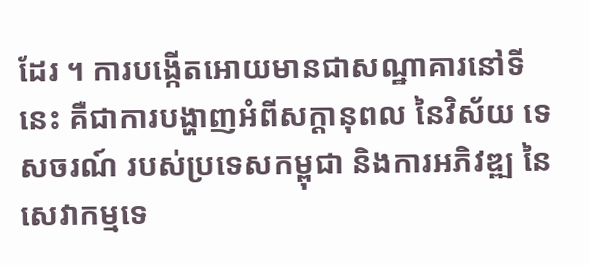ដែរ ។ ការបង្កើតអោយមានជាសណ្ឋាគារនៅទីនេះ គឺជាការបង្ហាញអំពីសក្ដានុពល នៃវិស័យ ទេសចរណ៍ របស់ប្រទេសកម្ពុជា និងការអភិវឌ្ឍ នៃសេវាកម្មទេ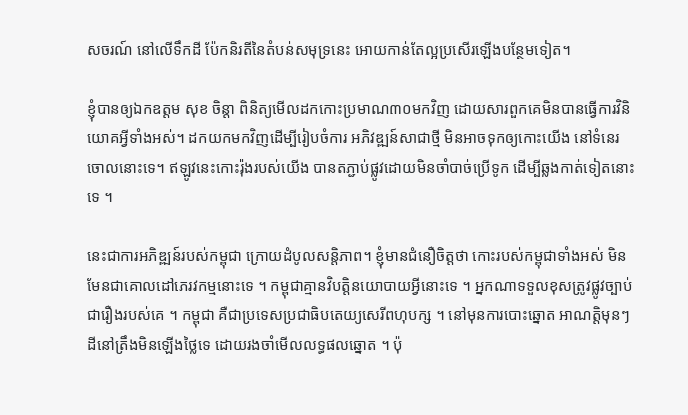សចរណ៍ នៅលើទឹកដី ប៉ែកនិរតីនៃតំបន់សមុទ្រនេះ អោយកាន់តែល្អប្រសើរឡើងបន្ថែមទៀត។

ខ្ញុំបានឲ្យឯកឧត្តម សុខ ចិន្តា ពិនិត្យមើលដកកោះប្រមាណ៣០មកវិញ ដោយសារពួកគេមិនបានធ្វើការវិនិយោគអ្វីទាំងអស់។ ដកយកមកវិញដើម្បីរៀបចំការ អភិវឌ្ឍន៍សាជាថ្មី មិនអាចទុកឲ្យកោះយើង នៅទំនេរចោលនោះទេ។ ឥឡូវនេះកោះរ៉ុងរបស់យើង បានតភ្ជាប់ផ្លូវដោយមិនចាំបាច់ប្រើទូក ដើម្បីឆ្លងកាត់ទៀតនោះទេ ។

នេះជាការអភិឌ្ឍន៍របស់កម្ពុជា ក្រោយដំបូលសន្តិភាព។ ខ្ញុំមានជំនឿចិត្តថា កោះរបស់កម្ពុជាទាំងអស់ មិនមែនជាគោលដៅភេរវកម្មនោះទេ ។ កម្ពុជាគ្មានវិបត្តិនយោបាយអ្វីនោះទេ ។ អ្នកណាទទួលខុសត្រូវផ្លូវច្បាប់ជារឿងរបស់គេ ។ កម្ពុជា គឺជាប្រទេសប្រជាធិបតេយ្យសេរីពហុបក្ស ។ នៅមុនការបោះឆ្នោត អាណត្តិមុនៗ ដីនៅត្រឹងមិនឡើងថ្លៃទេ ដោយរងចាំមើលលទ្ធផលឆ្នោត ។ ប៉ុ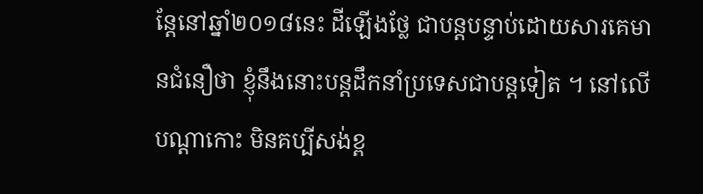ន្តែនៅឆ្នាំ២០១៨នេះ ដីឡើងថ្លែ ជាបន្តបន្ទាប់ដោយសារគេមានជំនឿថា ខ្ញុំនឹងនោះបន្តដឹកនាំប្រទេសជាបន្តទៀត ។ នៅលើបណ្ដាកោះ មិនគប្បីសង់ខ្ព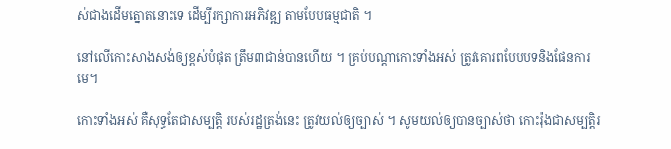ស់ជាងដើមត្នោតនោះទេ ដើម្បីរក្សាការអភិវឌ្ឍ តាមបែបធម្មជាតិ ។

នៅលើកោះសាងសង់ឲ្យខ្ពស់បំផុត ត្រឹម៣ជាន់បានហើយ ។ គ្រប់បណ្ដាកោះទាំងអស់ ត្រូវគោរពបែបបទនិងផែនការមេ។

កោះទាំងអស់ គឺសុទ្ធតែជាសម្បត្តិ របស់រដ្ឋត្រង់នេះ ត្រូវយល់ឲ្យច្បាស់ ។ សូមយល់ឲ្យបានច្បាស់ថា កោះរ៉ុងជាសម្បត្តិរ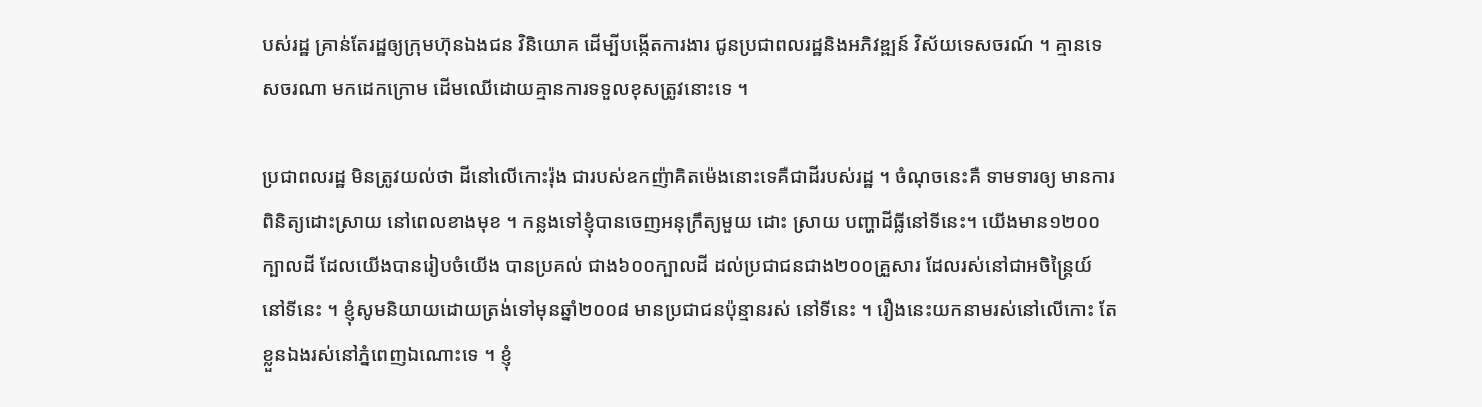បស់រដ្ឋ គ្រាន់តែរដ្ឋឲ្យក្រុមហ៊ុនឯងជន វិនិយោគ ដើម្បីបង្កើតការងារ ជូនប្រជាពលរដ្ឋនិងអភិវឌ្ឍន៍ វិស័យទេសចរណ៍ ។ គ្មានទេសចរណា មកដេកក្រោម ដើមឈើដោយគ្មានការទទួលខុសត្រូវនោះទេ ។

ប្រជាពលរដ្ឋ មិនត្រូវយល់ថា ដីនៅលើកោះរ៉ុង ជារបស់ឧកញ៉ាគិតម៉េងនោះទេគឺជាដីរបស់រដ្ឋ ។ ចំណុចនេះគឺ ទាមទារឲ្យ មានការពិនិត្យដោះស្រាយ នៅពេលខាងមុខ ។ កន្លងទៅខ្ញុំបានចេញអនុក្រឹត្យមួយ ដោះ ស្រាយ បញ្ហាដីធ្លីនៅទីនេះ។ យើងមាន១២០០ក្បាលដី ដែលយើងបានរៀបចំយើង បានប្រគល់ ជាង៦០០ក្បាលដី ដល់ប្រជាជនជាង២០០គ្រួសារ ដែលរស់នៅជាអចិន្ត្រៃយ៍ នៅទីនេះ ។ ខ្ញុំសូមនិយាយដោយត្រង់ទៅមុនឆ្នាំ២០០៨ មានប្រជាជនប៉ុន្មានរស់ នៅទីនេះ ។ រឿងនេះយកនាមរស់នៅលើកោះ តែខ្លួនឯងរស់នៅភ្នំពេញឯណោះទេ ។ ខ្ញុំ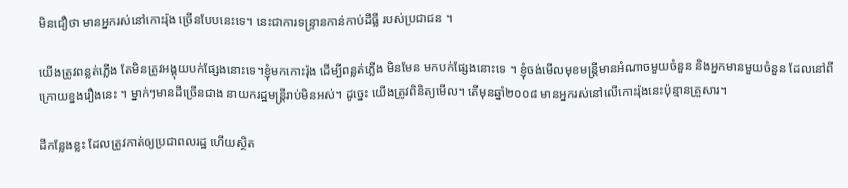មិនជឿថា មានអ្នករស់នៅកោះរ៉ុង ច្រើនបែបនេះទេ។ នេះជាការទន្រ្ទានកាន់កាប់ដីធ្លី របស់ប្រជាជន ។

យើងត្រូវពន្លត់ភ្លើង តែមិនត្រូវអង្គុយបក់ផ្សែងនោះទេ។ខ្ញុំមកកោះរ៉ុង ដើម្បីពន្លត់ភ្លើង មិនមែន មកបក់ផ្សែងនោះទេ ។ ខ្ញុំចង់មើលមុខមន្រ្តីមានអំណាចមួយចំនួន និងអ្នកមានមួយចំនួន ដែលនៅពីក្រោយខ្នងរឿងនេះ ។ ម្នាក់ៗមានដីច្រើនជាង នាយករដ្ឋមន្រ្តីរាប់មិនអស់។ ដូច្នេះ យើងត្រូវពិនិត្យមើល។ តើមុនឆ្នាំ២០០៨ មានអ្នករស់នៅលើកោះរ៉ុងនេះប៉ុន្មានគ្រួសារ។

ដីកន្លែងខ្លះ ដែលត្រូវកាត់ឲ្យប្រជាពលរដ្ឋ ហើយស្ថិត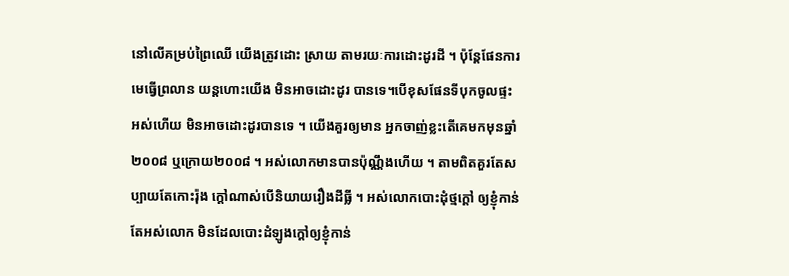នៅលើគម្រប់ព្រៃឈើ យើងត្រូវដោះ ស្រាយ តាមរយៈការដោះដូរដី ។ ប៉ុន្តែផែនការមេធ្វើព្រលាន យន្តហោះយើង មិនអាចដោះដូរ បានទេ។បើខុសផែនទីបុកចូលផ្ទះអស់ហើយ មិនអាចដោះដូរបានទេ ។ យើងគួរឲ្យមាន អ្នកចាញ់ខ្លះតើគេមកមុនឆ្នាំ២០០៨ ឬក្រោយ២០០៨ ។ អស់លោកមានបានប៉ុណ្ណឹងហើយ ។ តាមពិតគួរតែសប្បាយតែកោះរ៉ុង ក្ដៅណាស់បើនិយាយរឿងដីធ្លី ។ អស់លោកបោះដុំថ្មក្ដៅ ឲ្យខ្ញុំកាន់តែអស់លោក មិនដែលបោះដំឡូងក្ដៅឲ្យខ្ញុំកាន់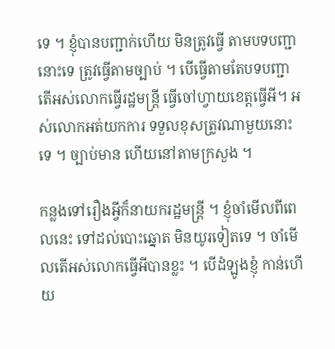ទេ ។ ខ្ញុំបានបញ្ជាក់ហើយ មិនត្រូវធ្វើ តាមបទបញ្ជានោះទេ ត្រូវធ្វើតាមច្បាប់ ។ បើធ្វើតាមតែបទបញ្ជា តើអស់លោកធ្វើរដ្ឋមន្រ្តី ធ្វើចៅហ្វាយខេត្តធ្វើអី។ អស់លោកអត់យកការ ទទួលខុសត្រូវណាមួយនោះទេ ។ ច្បាប់មាន ហើយនៅតាមក្រសួង ។

កន្លងទៅរឿងអ្វីក៏នាយករដ្ឋមន្រ្តី ។ ខ្ញុំចាំមើលពីពេលនេះ ទៅដល់បោះឆ្នោត មិនយូរទៀតទេ ។ ចាំមើលតើអស់លោកធ្វើអីបានខ្លះ ។ បើដំឡូងខ្ញុំ កាន់ហើយ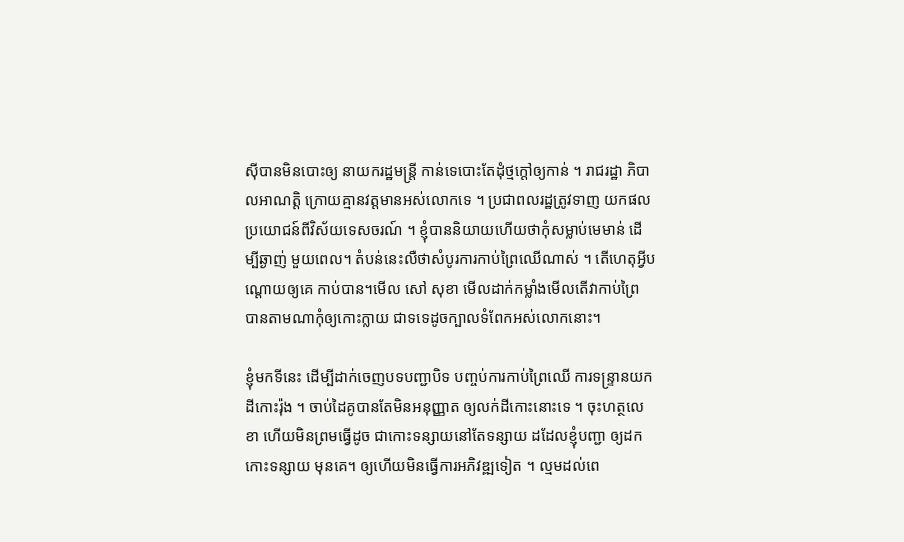ស៊ីបានមិនបោះឲ្យ នាយករដ្ឋមន្រ្តី កាន់ទេបោះតែដុំថ្មក្ដៅឲ្យកាន់ ។ រាជរដ្ឋា ភិបាលអាណត្តិ ក្រោយគ្មានវត្តមានអស់លោកទេ ។ ប្រជាពលរដ្ឋត្រូវទាញ យកផល ប្រយោជន៍ពីវិស័យទេសចរណ៍ ។ ខ្ញុំបាននិយាយហើយថាកុំសម្លាប់មេមាន់ ដើម្បីឆ្ងាញ់ មួយពេល។ តំបន់នេះលឺថាសំបូរការកាប់ព្រៃឈើណាស់ ។ តើហេតុអ្វីបណ្ដោយឲ្យគេ កាប់បាន។មើល សៅ សុខា មើលដាក់កម្លាំងមើលតើវាកាប់ព្រៃ បានតាមណាកុំឲ្យកោះក្លាយ ជាទទេដូចក្បាលទំពែកអស់លោកនោះ។

ខ្ញុំមកទីនេះ ដើម្បីដាក់ចេញបទបញ្ជាបិទ បញ្ចប់ការកាប់ព្រៃឈើ ការទន្រ្ទានយក ដីកោះរ៉ុង ។ ចាប់ដៃគូបានតែមិនអនុញ្ញាត ឲ្យលក់ដីកោះនោះទេ ។ ចុះហត្ថលេខា ហើយមិនព្រមធ្វើដូច ជាកោះទន្សាយនៅតែទន្សាយ ដដែលខ្ញុំបញ្ជា ឲ្យដកកោះទន្សាយ មុនគេ។ ឲ្យហើយមិនធ្វើការអភិវឌ្ឍទៀត ។ ល្មមដល់ពេ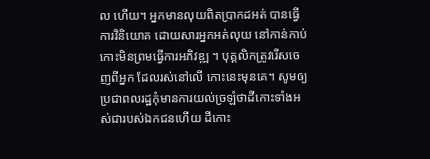ល ហើយ។ អ្នកមានលុយពិតប្រាកដអត់ បានធ្វើការវិនិយោគ ដោយសារអ្នកអត់លុយ នៅកាន់កាប់កោះមិនព្រមធ្វើការអភិវឌ្ឍ ។ បុគ្គលិកត្រូវរើសចេញពីអ្នក ដែលរស់នៅលើ កោះនេះមុនគេ។ សូមឲ្យប្រជាពលរដ្ឋកុំមានការយល់ច្រឡំថាដីកោះទាំងអស់ជារបស់ឯកជនហើយ ដីកោះ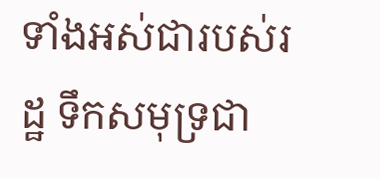ទាំងអស់ជារបស់រដ្ឋ ទឹកសមុទ្រជា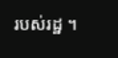របស់រដ្ឋ ។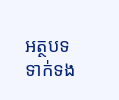អត្ថបទទាក់ទង